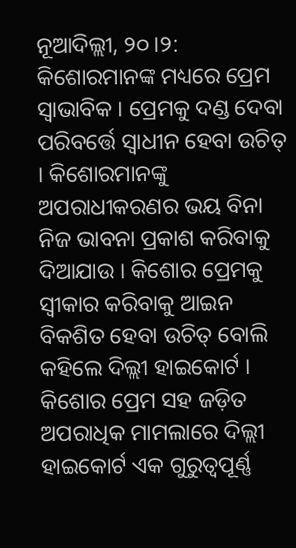ନୂଆଦିଲ୍ଲୀ, ୨୦।୨: କିଶୋରମାନଙ୍କ ମଧ୍ୟରେ ପ୍ରେମ ସ୍ୱାଭାବିକ । ପ୍ରେମକୁ ଦଣ୍ଡ ଦେବା ପରିବର୍ତ୍ତେ ସ୍ବାଧୀନ ହେବା ଉଚିତ୍ । କିଶୋରମାନଙ୍କୁ ଅପରାଧୀକରଣର ଭୟ ବିନା ନିଜ ଭାବନା ପ୍ରକାଶ କରିବାକୁ ଦିଆଯାଉ । କିଶୋର ପ୍ରେମକୁ ସ୍ବୀକାର କରିବାକୁ ଆଇନ ବିକଶିତ ହେବା ଉଚିତ୍ ବୋଲି କହିଲେ ଦିଲ୍ଲୀ ହାଇକୋର୍ଟ । କିଶୋର ପ୍ରେମ ସହ ଜଡ଼ିତ ଅପରାଧିକ ମାମଲାରେ ଦିଲ୍ଲୀ ହାଇକୋର୍ଟ ଏକ ଗୁରୁତ୍ୱପୂର୍ଣ୍ଣ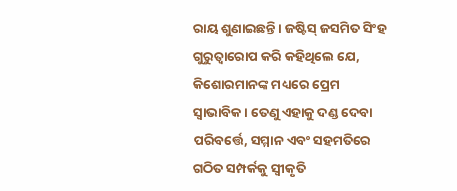ରାୟ ଶୁଣାଇଛନ୍ତି । ଜଷ୍ଟିସ୍ ଜସମିତ ସିଂହ ଗୁରୁତ୍ୱାରୋପ କରି କହିଥିଲେ ଯେ, କିଶୋରମାନଙ୍କ ମଧ୍ୟରେ ପ୍ରେମ ସ୍ୱାଭାବିକ । ତେଣୁ ଏହାକୁ ଦଣ୍ଡ ଦେବା ପରିବର୍ତ୍ତେ, ସମ୍ମାନ ଏବଂ ସହମତିରେ ଗଠିତ ସମ୍ପର୍କକୁ ସ୍ୱୀକୃତି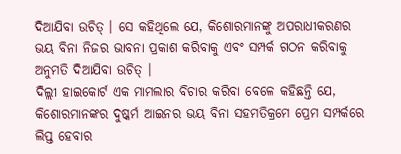ଦିଆଯିବା ଉଚିତ୍ । ସେ କହିଥିଲେ ଯେ, କିଶୋରମାନଙ୍କୁ ଅପରାଧୀକରଣର ଭୟ ବିନା ନିଜର ଭାବନା ପ୍ରକାଶ କରିବାକୁ ଏବଂ ସମ୍ପର୍କ ଗଠନ କରିବାକୁ ଅନୁମତି ଦିଆଯିବା ଉଚିତ୍ ।
ଦିଲ୍ଲୀ ହାଇକୋର୍ଟ ଏକ ମାମଲାର ବିଚାର କରିବା ବେଳେ କହିଛନ୍ତି ଯେ, କିଶୋରମାନଙ୍କର ଦୁଷ୍କର୍ମ ଆଇନର ଭୟ ବିନା ସହମତିକ୍ରମେ ପ୍ରେମ ସମ୍ପର୍କରେ ଲିପ୍ତ ହେବାର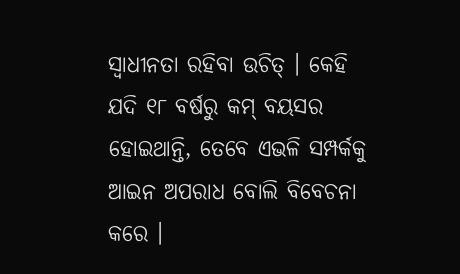ସ୍ବାଧୀନତା ରହିବା ଉଚିତ୍ । କେହି ଯଦି ୧୮ ବର୍ଷରୁ କମ୍ ବୟସର ହୋଇଥାନ୍ତି, ତେବେ ଏଭଳି ସମ୍ପର୍କକୁ ଆଇନ ଅପରାଧ ବୋଲି ବିବେଚନା କରେ ।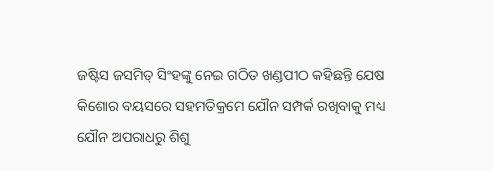ଜଷ୍ଟିସ ଜସମିତ୍ ସିଂହଙ୍କୁ ନେଇ ଗଠିତ ଖଣ୍ଡପୀଠ କହିଛନ୍ତି ଯେଷ କିଶୋର ବୟସରେ ସହମତିକ୍ରମେ ଯୌନ ସମ୍ପର୍କ ରଖିବାକୁ ମଧ୍ୟ ଯୌନ ଅପରାଧରୁ ଶିଶୁ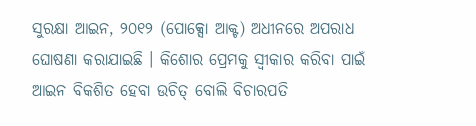ସୁରକ୍ଷା ଆଇନ, ୨୦୧୨ (ପୋକ୍ସୋ ଆକ୍ଟ) ଅଧୀନରେ ଅପରାଧ ଘୋଷଣା କରାଯାଇଛି । କିଶୋର ପ୍ରେମକୁ ସ୍ବୀକାର କରିବା ପାଇଁ ଆଇନ ବିକଶିତ ହେବା ଉଚିତ୍ ବୋଲି ବିଚାରପତି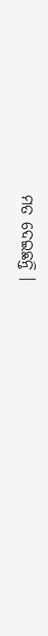ମତ ଦେଇଛନ୍ତି ।